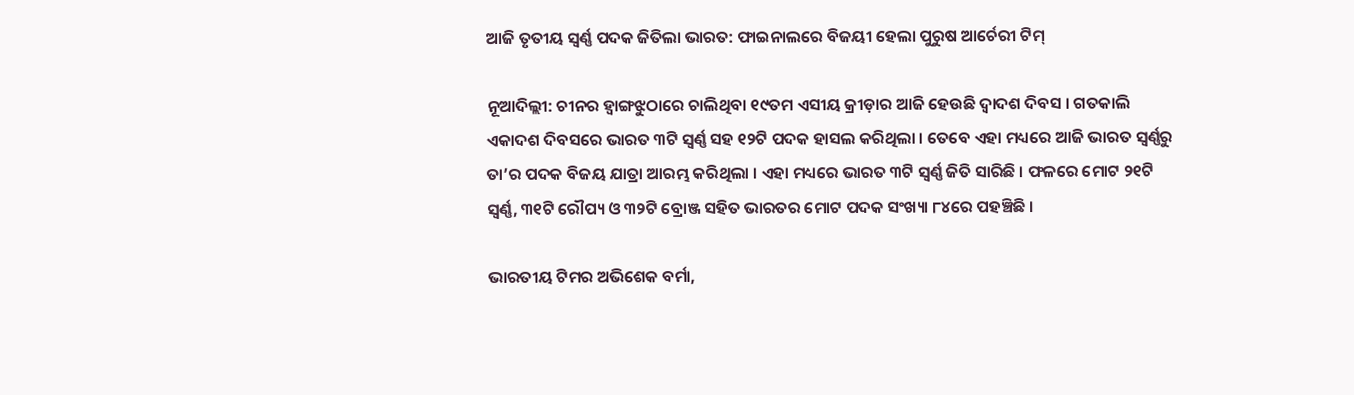ଆଜି ତୃତୀୟ ସ୍ୱର୍ଣ୍ଣ ପଦକ ଜିତିଲା ଭାରତ: ଫାଇନାଲରେ ବିଜୟୀ ହେଲା ପୁରୁଷ ଆର୍ଚେରୀ ଟିମ୍

ନୂଆଦିଲ୍ଲୀ: ଚୀନର ହ୍ୱାଙ୍ଗଝୁଠାରେ ଚାଲିଥିବା ୧୯ତମ ଏସୀୟ କ୍ରୀଡ଼ାର ଆଜି ହେଉଛି ଦ୍ୱାଦଶ ଦିବସ । ଗତକାଲି ଏକାଦଶ ଦିବସରେ ଭାରତ ୩ଟି ସ୍ୱର୍ଣ୍ଣ ସହ ୧୨ଟି ପଦକ ହାସଲ କରିଥିଲା । ତେବେ ଏହା ମଧ୍ୟରେ ଆଜି ଭାରତ ସ୍ୱର୍ଣ୍ଣରୁ ତା’ର ପଦକ ବିଜୟ ଯାତ୍ରା ଆରମ୍ଭ କରିଥିଲା । ଏହା ମଧ୍ୟରେ ଭାରତ ୩ଟି ସ୍ୱର୍ଣ୍ଣ ଜିତି ସାରିଛି । ଫଳରେ ମୋଟ ୨୧ଟି ସ୍ୱର୍ଣ୍ଣ, ୩୧ଟି ରୌପ୍ୟ ଓ ୩୨ଟି ବ୍ରୋଞ୍ଜ ସହିତ ଭାରତର ମୋଟ ପଦକ ସଂଖ୍ୟା ୮୪ରେ ପହଞ୍ଚିଛି ।

ଭାରତୀୟ ଟିମର ଅଭିଶେକ ବର୍ମା,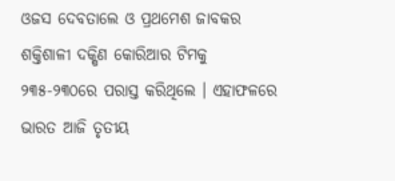ଓଜସ ଦେବତାଲେ ଓ ପ୍ରଥମେଶ ଜାବକର ଶକ୍ତିଶାଳୀ ଦକ୍ଷିଣ କୋରିଆର ଟିମକୁ ୨୩୫-୨୩୦ରେ ପରାସ୍ତ କରିଥିଲେ । ଏହାଫଳରେ ଭାରତ ଆଜି ତୃତୀୟ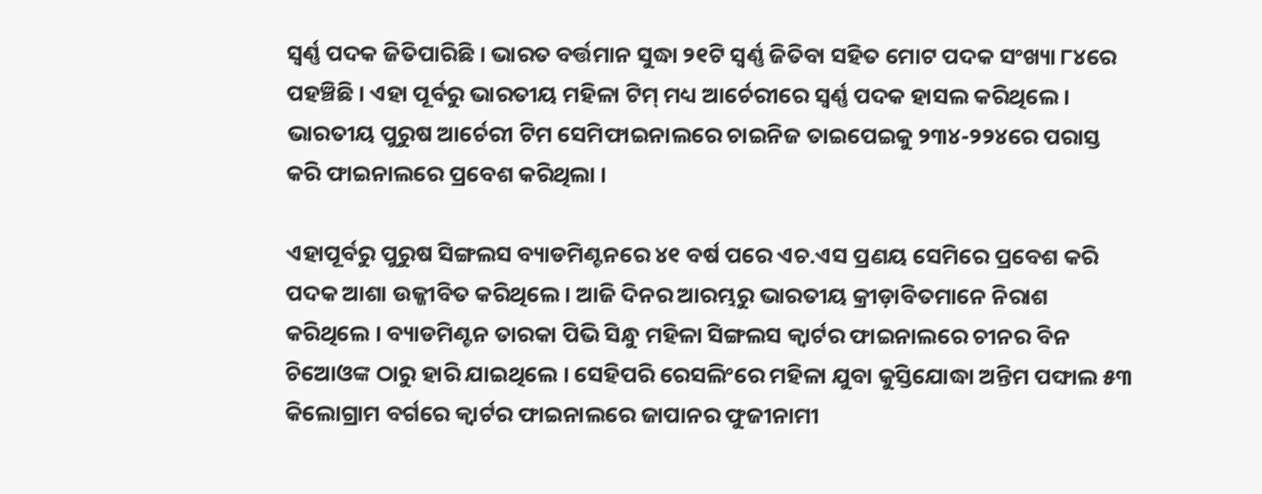ସ୍ୱର୍ଣ୍ଣ ପଦକ ଜିତିପାରିଛି । ଭାରତ ବର୍ତ୍ତମାନ ସୁଦ୍ଧା ୨୧ଟି ସ୍ୱର୍ଣ୍ଣ ଜିତିବା ସହିତ ମୋଟ ପଦକ ସଂଖ୍ୟା ୮୪ରେ ପହଞ୍ଚିଛି । ଏହା ପୂର୍ବରୁ ଭାରତୀୟ ମହିଳା ଟିମ୍ ମଧ୍ୟ ଆର୍ଚେରୀରେ ସ୍ୱର୍ଣ୍ଣ ପଦକ ହାସଲ କରିଥିଲେ । ଭାରତୀୟ ପୁରୁଷ ଆର୍ଚେରୀ ଟିମ ସେମିଫାଇନାଲରେ ଚାଇନିଜ ତାଇପେଇକୁ ୨୩୪-୨୨୪ରେ ପରାସ୍ତ କରି ଫାଇନାଲରେ ପ୍ରବେଶ କରିଥିଲା ।

ଏହାପୂର୍ବରୁ ପୁରୁଷ ସିଙ୍ଗଲସ ବ୍ୟାଡମିଣ୍ଟନରେ ୪୧ ବର୍ଷ ପରେ ଏଚ.ଏସ ପ୍ରଣୟ ସେମିରେ ପ୍ରବେଶ କରି ପଦକ ଆଶା ଉଜ୍ଜୀବିତ କରିଥିଲେ । ଆଜି ଦିନର ଆରମ୍ଭରୁ ଭାରତୀୟ କ୍ରୀଡ଼ାବିତମାନେ ନିରାଶ କରିଥିଲେ । ବ୍ୟାଡମିଣ୍ଟନ ତାରକା ପିଭି ସିନ୍ଧୁ ମହିଳା ସିଙ୍ଗଲସ କ୍ୱାର୍ଟର ଫାଇନାଲରେ ଚୀନର ବିନ ଚିଆେଓଙ୍କ ଠାରୁ ହାରି ଯାଇଥିଲେ । ସେହିପରି ରେସଲିଂରେ ମହିଳା ଯୁବା କୁସ୍ତିଯୋଦ୍ଧା ଅନ୍ତିମ ପଙ୍ଘାଲ ୫୩ କିଲୋଗ୍ରାମ ବର୍ଗରେ କ୍ୱାର୍ଟର ଫାଇନାଲରେ ଜାପାନର ଫୁଜୀନାମୀ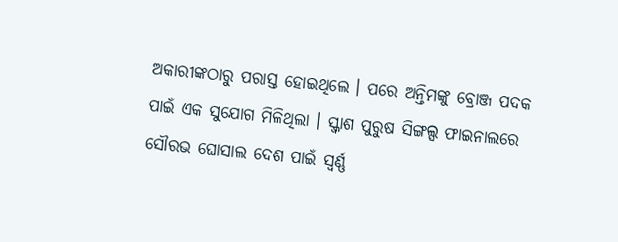ଅକାରୀଙ୍କଠାରୁ ପରାସ୍ତ ହୋଇଥିଲେ । ପରେ ଅନ୍ତିମଙ୍କୁ ବ୍ରୋଞ୍ଜ ପଦକ ପାଇଁ ଏକ ସୁଯୋଗ ମିଳିଥିଲା । ସ୍କ୍ୱାଶ ପୁରୁଷ ସିଙ୍ଗଲ୍ସ ଫାଇନାଲରେ ସୌରଭ ଘୋସାଲ ଦେଶ ପାଇଁ ସ୍ୱର୍ଣ୍ଣ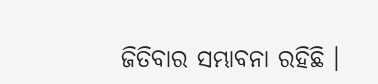ଜିତିବାର ସମ୍ଭାବନା ରହିଛି ।